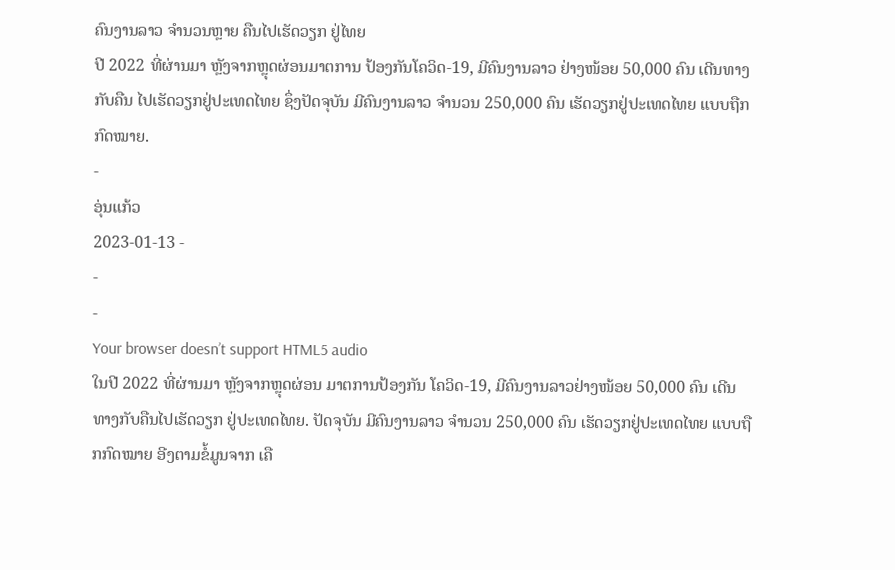ຄົນງານລາວ ຈຳນວນຫຼາຍ ຄືນໄປເຮັດວຽກ ຢູ່ໄທຍ
ປີ 2022 ທີ່ຜ່ານມາ ຫຼັງຈາກຫຼຸດຜ່ອນມາຕການ ປ້ອງກັນໂຄວິດ-19, ມີຄົນງານລາວ ຢ່າງໜ້ອຍ 50,000 ຄົນ ເດີນທາງກັບຄືນ ໄປເຮັດວຽກຢູ່ປະເທດໄທຍ ຊຶ່ງປັດຈຸບັນ ມີຄົນງານລາວ ຈຳນວນ 250,000 ຄົນ ເຮັດວຽກຢູ່ປະເທດໄທຍ ແບບຖືກກົດໝາຍ.
-
ອຸ່ນແກ້ວ
2023-01-13 -
-
-
Your browser doesn’t support HTML5 audio
ໃນປີ 2022 ທີ່ຜ່ານມາ ຫຼັງຈາກຫຼຸດຜ່ອນ ມາຕການປ້ອງກັນ ໂຄວິດ-19, ມີຄົນງານລາວຢ່າງໜ້ອຍ 50,000 ຄົນ ເດີນທາງກັບຄືນໄປເຮັດວຽກ ຢູ່ປະເທດໄທຍ. ປັດຈຸບັນ ມີຄົນງານລາວ ຈຳນວນ 250,000 ຄົນ ເຮັດວຽກຢູ່ປະເທດໄທຍ ແບບຖືກກົດໝາຍ ອີງຕາມຂໍ້ມູນຈາກ ເຄື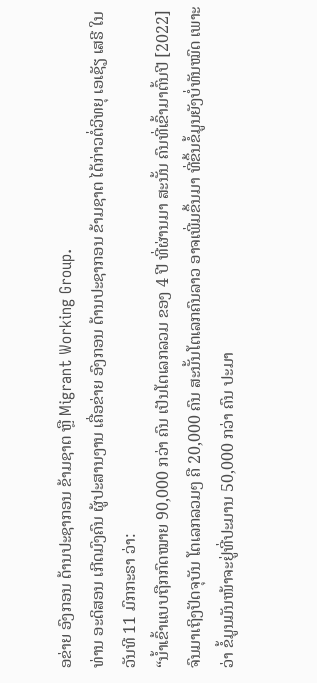ອຂ່າຍ ອົງກອນ ດ້ານປະຊາກອນ ຂ້າມຊາຕ ຫຼື Migrant Working Group.
ທ່ານ ອະດິສອນ ເກີດມົງຄົນ ຜູ້ປະສານງານ ເຄື່ອຂ່າຍ ອົງກອນ ດ້ານປະຊາກອນ ຂ້າມຊາຕ ໄດ້ກ່າວຕໍ່ວິທຍຸ ເອເຊັຽ ເສຣີ ໃນວັນທີ 11 ມົກກະຣາ ວ່າ:
“ນ້ຳເຂົ້າແບບຖືກກົດໝາຍ 90,000 ກວ່າ ຄົນ ເປັນໂຕເລກລວມ ຂອງ 4 ປີ ທີ່ຜ່ານມາ ສະນັ້ນ ຄົນທີ່ເຂົ້າມາຕົ້ນປີ [2022] ຈົນມາເຖິງປັດຈຸບັນ ໂຕເລກລວມໆ ຄື 20,000 ຄົນ ສະນັ້ນໂຕເລກຄົນລາວ ອາຈເພີ່ມຂຶ້ນມາ ທີ່ຂຶ້ນຂໍ້ມູນຍັງບໍ່ທັນໝົດ ເພາະວ່າ ຂໍ້ມູນມັນໜ້າຈະຢູ່ທີ່ປະມານ 50,000 ກວ່າ ຄົນ ປະມາ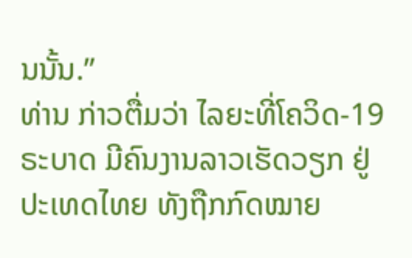ນນັ້ນ.”
ທ່ານ ກ່າວຕື່ມວ່າ ໄລຍະທີ່ໂຄວິດ-19 ຣະບາດ ມີຄົນງານລາວເຮັດວຽກ ຢູ່ປະເທດໄທຍ ທັງຖືກກົດໝາຍ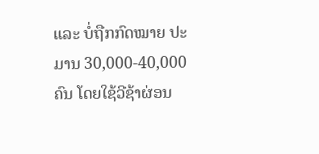ແລະ ບໍ່ຖືກກົດໝາຍ ປະມານ 30,000-40,000 ຄົນ ໂດຍໃຊ້ວີຊ້າຜ່ອນ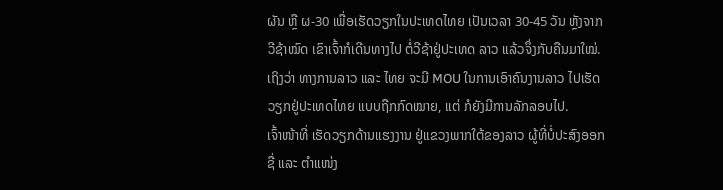ຜັນ ຫຼື ຜ-30 ເພື່ອເຮັດວຽກໃນປະເທດໄທຍ ເປັນເວລາ 30-45 ວັນ ຫຼັງຈາກ ວີຊ້າໝົດ ເຂົາເຈົ້າກໍເດີນທາງໄປ ຕໍ່ວີຊ້າຢູ່ປະເທດ ລາວ ແລ້ວຈຶ່ງກັບຄືນມາໃໝ່.
ເຖິງວ່າ ທາງການລາວ ແລະ ໄທຍ ຈະມີ MOU ໃນການເອົາຄົນງານລາວ ໄປເຮັດວຽກຢູ່ປະເທດໄທຍ ແບບຖືກກົດໝາຍ, ແຕ່ ກໍຍັງມີການລັກລອບໄປ.
ເຈົ້າໜ້າທີ່ ເຮັດວຽກດ້ານແຮງງານ ຢູ່ແຂວງພາກໃຕ້ຂອງລາວ ຜູ້ທີ່ບໍ່ປະສົງອອກຊື່ ແລະ ຕຳແໜ່ງ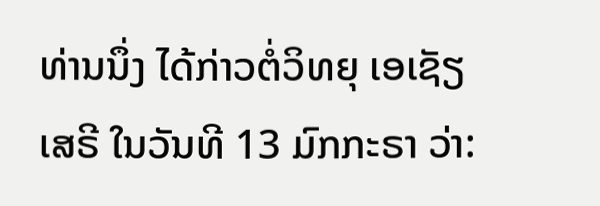ທ່ານນຶ່ງ ໄດ້ກ່າວຕໍ່ວິທຍຸ ເອເຊັຽ ເສຣີ ໃນວັນທີ 13 ມົກກະຣາ ວ່າ: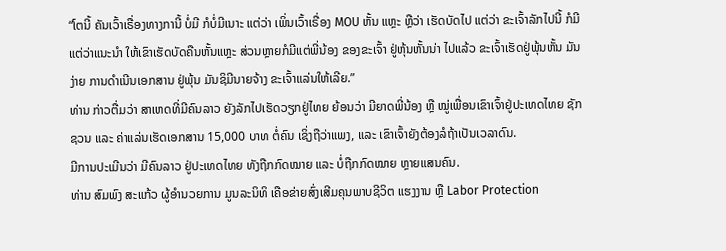“ໂຕນີ້ ຄັນເວົ້າເຣື່ອງທາງການີ້ ບໍ່ມີ ກໍບໍ່ມີເນາະ ແຕ່ວ່າ ເພິ່ນເວົ້າເຣື່ອງ MOU ຫັ້ນ ແຫຼະ ຫຼືວ່າ ເຮັດບັດໄປ ແຕ່ວ່າ ຂະເຈົ້າລັກໄປນີ້ ກໍມີແຕ່ວ່າແນະນຳ ໃຫ້ເຂົາເຮັດບັດຄືນຫັ້ນແຫຼະ ສ່ວນຫຼາຍກໍມີແຕ່ພີ່ນ້ອງ ຂອງຂະເຈົ້າ ຢູ່ຫຸ້ນຫັ້ນນ່າ ໄປແລ້ວ ຂະເຈົ້າເຮັດຢູ່ພຸ້ນຫັ້ນ ມັນງ່າຍ ການດຳເນີນເອກສານ ຢູ່ພຸ້ນ ມັນຊິມີນາຍຈ້າງ ຂະເຈົ້າແລ່ນໃຫ້ເລີຍ.”
ທ່ານ ກ່າວຕື່ມວ່າ ສາເຫດທີ່ມີຄົນລາວ ຍັງລັກໄປເຮັດວຽກຢູ່ໄທຍ ຍ້ອນວ່າ ມີຍາດພີ່ນ້ອງ ຫຼື ໝູ່ເພື່ອນເຂົາເຈົ້າຢູ່ປະເທດໄທຍ ຊັກຊວນ ແລະ ຄ່າແລ່ນເຮັດເອກສານ 15,000 ບາທ ຕໍ່ຄົນ ເຊິ່ງຖືວ່າແພງ, ແລະ ເຂົາເຈົ້າຍັງຕ້ອງລໍຖ້າເປັນເວລາດົນ.
ມີການປະເມີນວ່າ ມີຄົນລາວ ຢູ່ປະເທດໄທຍ ທັງຖືກກົດໝາຍ ແລະ ບໍ່ຖືກກົດໝາຍ ຫຼາຍແສນຄົນ.
ທ່ານ ສົມພົງ ສະແກ້ວ ຜູ້ອຳນວຍການ ມູນລະນິທິ ເຄືອຂ່າຍສົ່ງເສີມຄຸນພາບຊີວິຕ ແຮງງານ ຫຼື Labor Protection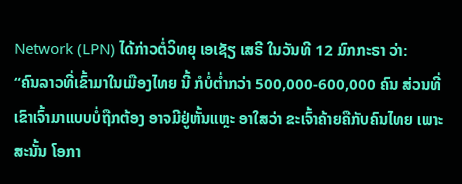Network (LPN) ໄດ້ກ່າວຕໍ່ວິທຍຸ ເອເຊັຽ ເສຣີ ໃນວັນທີ 12 ມົກກະຣາ ວ່າ:
“ຄົນລາວທີ່ເຂົ້າມາໃນເມືອງໄທຍ ນີ້ ກໍບໍ່ຕ່ຳກວ່າ 500,000-600,000 ຄົນ ສ່ວນທີ່ ເຂົາເຈົ້າມາແບບບໍ່ຖືກຕ້ອງ ອາຈມີຢູ່ຫັ້ນແຫຼະ ອາໃສວ່າ ຂະເຈົ້າຄ້າຍຄືກັບຄົນໄທຍ ເພາະສະນັ້ນ ໂອກາ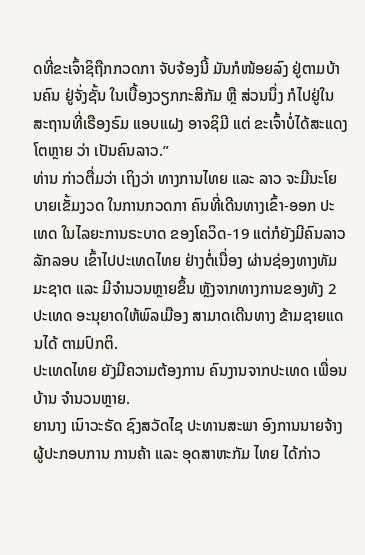ດທີ່ຂະເຈົ້າຊິຖືກກວດກາ ຈັບຈ້ອງນີ້ ມັນກໍໜ້ອຍລົງ ຢູ່ຕາມບ້ານຄົນ ຢູ່ຈັ່ງຊັ້ນ ໃນເບື້ອງວຽກກະສິກັມ ຫຼື ສ່ວນນຶ່ງ ກໍໄປຢູ່ໃນສະຖານທີ່ເຣືອງຣົມ ແອບແຝງ ອາຈຊິມີ ແຕ່ ຂະເຈົ້າບໍ່ໄດ້ສະແດງໂຕຫຼາຍ ວ່າ ເປັນຄົນລາວ.”
ທ່ານ ກ່າວຕື່ມວ່າ ເຖິງວ່າ ທາງການໄທຍ ແລະ ລາວ ຈະມີນະໂຍບາຍເຂັ້ມງວດ ໃນການກວດກາ ຄົນທີ່ເດີນທາງເຂົ້າ-ອອກ ປະເທດ ໃນໄລຍະການຣະບາດ ຂອງໂຄວິດ-19 ແຕ່ກໍຍັງມີຄົນລາວ ລັກລອບ ເຂົ້າໄປປະເທດໄທຍ ຢ່າງຕໍ່ເນື່ອງ ຜ່ານຊ່ອງທາງທັມມະຊາຕ ແລະ ມີຈຳນວນຫຼາຍຂຶ້ນ ຫຼັງຈາກທາງການຂອງທັງ 2 ປະເທດ ອະນຸຍາດໃຫ້ພົລເມືອງ ສາມາດເດີນທາງ ຂ້າມຊາຍແດນໄດ້ ຕາມປົກຕິ.
ປະເທດໄທຍ ຍັງມີຄວາມຕ້ອງການ ຄົນງານຈາກປະເທດ ເພື່ອນບ້ານ ຈຳນວນຫຼາຍ.
ຍານາງ ເນົາວະຣັດ ຊົງສວັດໄຊ ປະທານສະພາ ອົງການນາຍຈ້າງ ຜູ້ປະກອບການ ການຄ້າ ແລະ ອຸດສາຫະກັມ ໄທຍ ໄດ້ກ່າວ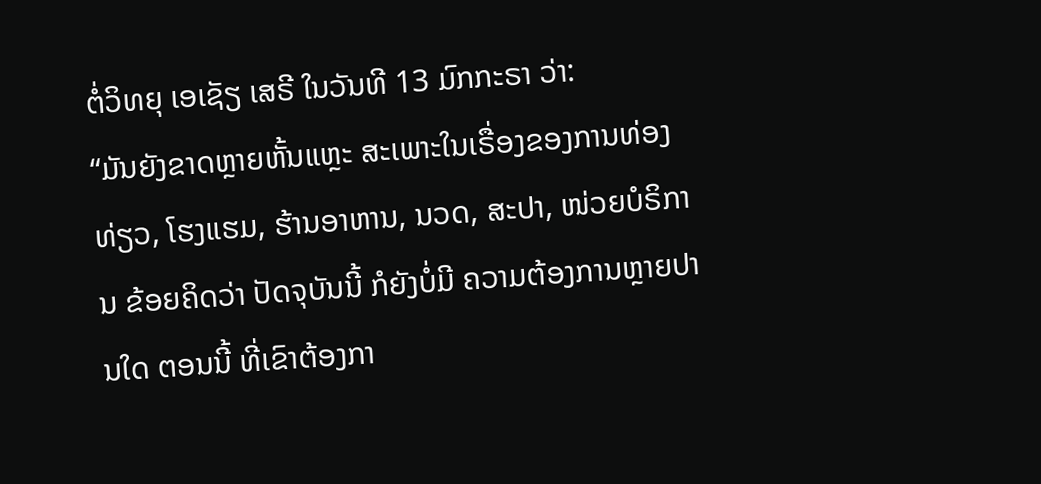ຕໍ່ວິທຍຸ ເອເຊັຽ ເສຣີ ໃນວັນທີ 13 ມົກກະຣາ ວ່າ:
“ມັນຍັງຂາດຫຼາຍຫັ້ນແຫຼະ ສະເພາະໃນເຣື່ອງຂອງການທ່ອງທ່ຽວ, ໂຮງແຮມ, ຮ້ານອາຫານ, ນວດ, ສະປາ, ໜ່ວຍບໍຣິການ ຂ້ອຍຄິດວ່າ ປັດຈຸບັນນີ້ ກໍຍັງບໍ່ມີ ຄວາມຕ້ອງການຫຼາຍປານໃດ ຕອນນີ້ ທີ່ເຂົາຕ້ອງກາ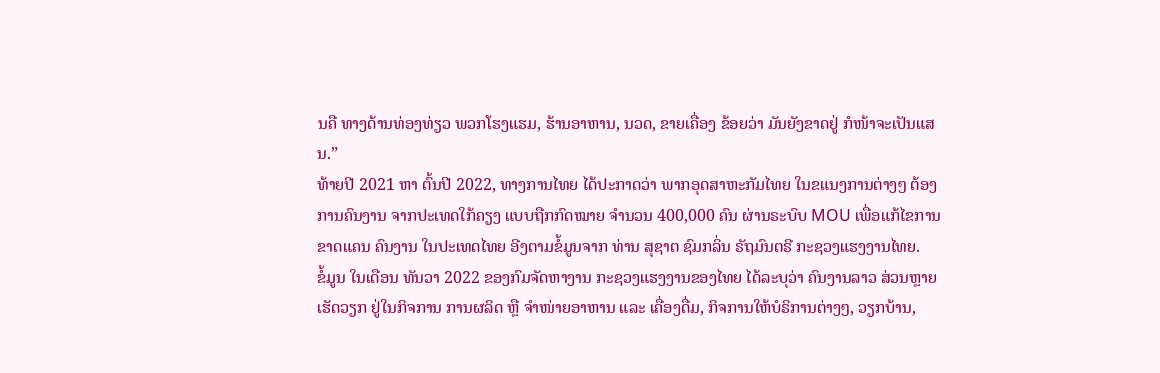ນຄື ທາງດ້ານທ່ອງທ່ຽວ ພວກໂຮງແຮມ, ຮ້ານອາຫານ, ນວດ, ຂາຍເຄື່ອງ ຂ້ອຍວ່າ ມັນຍັງຂາດຢູ່ ກໍໜ້າຈະເປັນແສນ.”
ທ້າຍປີ 2021 ຫາ ຕົ້ນປີ 2022, ທາງການໄທຍ ໄດ້ປະກາດວ່າ ພາກອຸດສາຫະກັມໄທຍ ໃນຂແນງການຕ່າງໆ ຕ້ອງການຄົນງານ ຈາກປະເທດໃກ້ຄຽງ ແບບຖືກກົດໝາຍ ຈຳນວນ 400,000 ຄົນ ຜ່ານຣະບົບ MOU ເພື່ອແກ້ໄຂການຂາດແຄນ ຄົນງານ ໃນປະເທດໄທຍ ອີງຕາມຂໍ້ມູນຈາກ ທ່ານ ສຸຊາຕ ຊົມກລິ່ນ ຣັຖມົນຕຣີ ກະຊວງແຮງງານໄທຍ.
ຂໍ້ມູນ ໃນເດືອນ ທັນວາ 2022 ຂອງກົມຈັດຫາງານ ກະຊວງແຮງງານຂອງໄທຍ ໄດ້ລະບຸວ່າ ຄົນງານລາວ ສ່ວນຫຼາຍເຮັດວຽກ ຢູ່ໃນກິຈການ ການຜລິດ ຫຼື ຈຳໜ່າຍອາຫານ ແລະ ເຄື່ອງດື່ມ, ກິຈການໃຫ້ບໍຣິການຕ່າງໆ, ວຽກບ້ານ,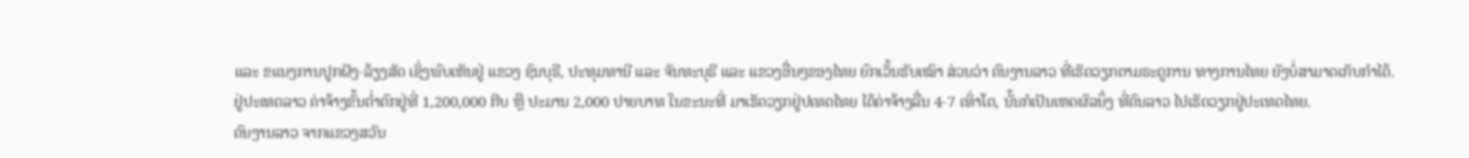ແລະ ຂແນງການປູກຝັງ-ລ້ຽງສັດ ເຊິ່ງພົບເຫັນຢູ່ ແຂວງ ຊົນບຸຣີ, ປະທຸມທານີ ແລະ ຈັນທະບຸຣີ ແລະ ແຂວງອື່ນໆຂອງໄທຍ ຍົກເວັ້ນຮັບເໝົາ ສ່ວນວ່າ ຄົນງານລາວ ທີ່ເຮັດວຽກຕາມຣະດູການ ທາງການໄທຍ ຍັງບໍ່ສາມາດເກັບກຳໄດ້.
ຢູ່ປະເທດລາວ ຄ່າຈ້າງຂັ້ນຕ່ຳຕົກຢູ່ທີ່ 1,200,000 ກີບ ຫຼື ປະມານ 2,000 ປາຍບາທ ໃນຂະນະທີ່ ມາເຮັດວຽກຢູ່ປເທດໄທຍ ໄດ້ຄ່າຈ້າງລື່ນ 4-7 ເທົ່າໂຕ, ນັ້ນກໍເປັນເຫດຜົລນຶ່ງ ທີ່ຄົນລາວ ໄປເຮັດວຽກຢູ່ປະເທດໄທຍ.
ຄົນງານລາວ ຈາກແຂວງສວັນ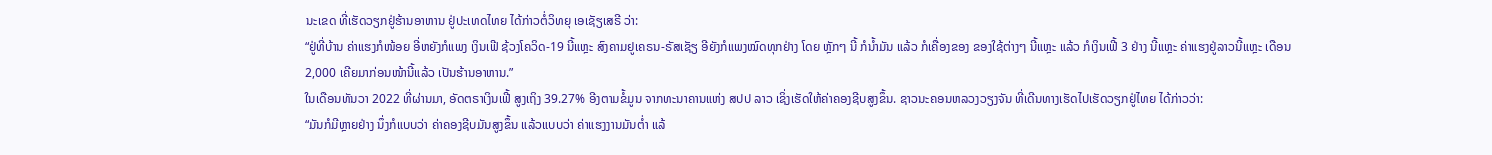ນະເຂດ ທີ່ເຮັດວຽກຢູ່ຮ້ານອາຫານ ຢູ່ປະເທດໄທຍ ໄດ້ກ່າວຕໍ່ວິທຍຸ ເອເຊັຽເສຣີ ວ່າ:
“ຢູ່ທີ່ບ້ານ ຄ່າແຮງກໍໜ້ອຍ ອີ່ຫຍັງກໍແພງ ເງິນເຟີ ຊ້ວງໂຄວິດ-19 ນີ້ແຫຼະ ສົງຄາມຢູເຄຣນ-ຣັສເຊັຽ ອີຍັງກໍແພງໝົດທຸກຢ່າງ ໂດຍ ຫຼັກໆ ນີ້ ກໍນ້ຳມັນ ແລ້ວ ກໍເຄື່ອງຂອງ ຂອງໃຊ້ຕ່າງໆ ນີ້ແຫຼະ ແລ້ວ ກໍເງິນເຟີ້ 3 ຢ່າງ ນີ້ແຫຼະ ຄ່າແຮງຢູ່ລາວນີ້ແຫຼະ ເດືອນ 2,000 ເຄີຍມາກ່ອນໜ້ານີ້ແລ້ວ ເປັນຮ້ານອາຫານ.”
ໃນເດືອນທັນວາ 2022 ທີ່ຜ່ານມາ, ອັດຕຣາເງິນເຟີ້ ສູງເຖິງ 39.27% ອີງຕາມຂໍ້ມູນ ຈາກທະນາຄານແຫ່ງ ສປປ ລາວ ເຊິ່ງເຮັດໃຫ້ຄ່າຄອງຊີບສູງຂຶ້ນ. ຊາວນະຄອນຫລວງວຽງຈັນ ທີ່ເດີນທາງເຮັດໄປເຮັດວຽກຢູ່ໄທຍ ໄດ້ກ່າວວ່າ:
“ມັນກໍມີຫຼາຍຢ່າງ ນຶ່ງກໍແບບວ່າ ຄ່າຄອງຊີບມັນສູງຂຶ້ນ ແລ້ວແບບວ່າ ຄ່າແຮງງານມັນຕ່ຳ ແລ້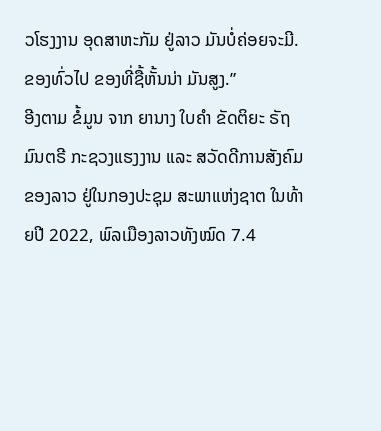ວໂຮງງານ ອຸດສາຫະກັມ ຢູ່ລາວ ມັນບໍ່ຄ່ອຍຈະມີ. ຂອງທົ່ວໄປ ຂອງທີ່ຊື້ຫັ້ນນ່າ ມັນສູງ.”
ອີງຕາມ ຂໍ້ມູນ ຈາກ ຍານາງ ໃບຄຳ ຂັດຕິຍະ ຣັຖມົນຕຣີ ກະຊວງແຮງງານ ແລະ ສວັດດີການສັງຄົມ ຂອງລາວ ຢູ່ໃນກອງປະຊຸມ ສະພາແຫ່ງຊາຕ ໃນທ້າຍປີ 2022, ພົລເມືອງລາວທັງໝົດ 7.4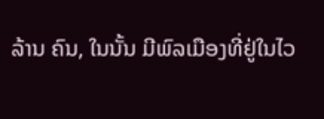ລ້ານ ຄົນ, ໃນນັ້ນ ມີພົລເມືອງທີ່ຢູ່ໃນໄວ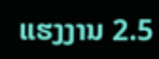ແຮງງານ 2.5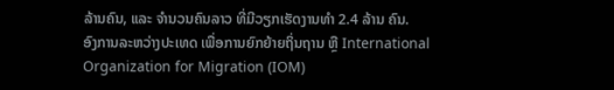ລ້ານຄົນ, ແລະ ຈຳນວນຄົນລາວ ທີ່ມີວຽກເຮັດງານທຳ 2.4 ລ້ານ ຄົນ.
ອົງການລະຫວ່າງປະເທດ ເພື່ອການຍົກຍ້າຍຖິ່ນຖານ ຫຼື International Organization for Migration (IOM)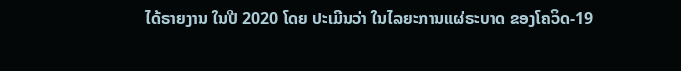ໄດ້ຣາຍງານ ໃນປີ 2020 ໂດຍ ປະເມີນວ່າ ໃນໄລຍະການແຜ່ຣະບາດ ຂອງໂຄວິດ-19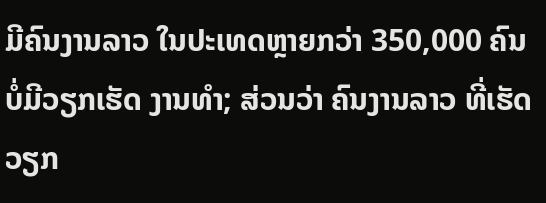ມີຄົນງານລາວ ໃນປະເທດຫຼາຍກວ່າ 350,000 ຄົນ ບໍ່ມີວຽກເຮັດ ງານທຳ; ສ່ວນວ່າ ຄົນງານລາວ ທີ່ເຮັດວຽກ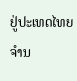ຢູ່ປະເທດໄທຍ ຈຳນ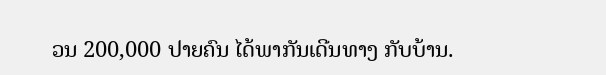ວນ 200,000 ປາຍຄົນ ໄດ້ພາກັນເດີນທາງ ກັບບ້ານ.